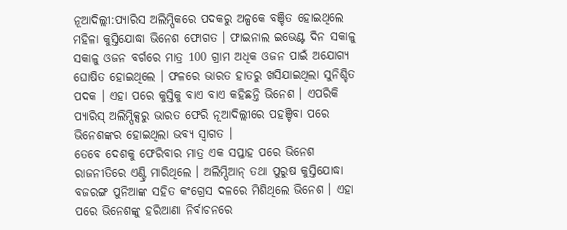ନୂଆଦିଲ୍ଲୀ:ପ୍ୟାରିସ ଅଲିମ୍ପିକରେ ପଦକରୁ ଅଳ୍ପକେ ବଞ୍ଚିତ ହୋଇଥିଲେ ମହିଳା କୁସ୍ତିଯୋଦ୍ଧା ଭିନେଶ ଫୋଗତ । ଫାଇନାଲ ଇଭେଣ୍ଟ ଦିନ ସକାଳୁ ସକାଳୁ ଓଜନ ବର୍ଗରେ ମାତ୍ର 100 ଗ୍ରାମ ଅଧିକ ଓଜନ ପାଇଁ ଅଯୋଗ୍ୟ ଘୋଷିତ ହୋଇଥିଲେ । ଫଳରେ ଭାରତ ହାତରୁ ଖସିଯାଇଥିଲା ସୁନିଶ୍ଚିତ ପଦକ । ଏହା ପରେ କୁସ୍ତିକୁ ବାଏ ବାଏ କହିଛନ୍ତି ଭିନେଶ । ଏପରିକି ପ୍ୟାରିସ୍ ଅଲିମ୍ପିକ୍ସରୁ ଭାରତ ଫେରି ନୂଆଦିଲ୍ଲୀରେ ପହଞ୍ଚିବା ପରେ ଭିନେଶଙ୍କର ହୋଇଥିଲା ଭବ୍ୟ ସ୍ବାଗତ ।
ତେବେ ଦେଶକୁ ଫେରିବାର ମାତ୍ର ଏକ ସପ୍ତାହ ପରେ ଭିନେଶ ରାଜନୀତିରେ ଏଣ୍ଟ୍ରି ମାରିଥିଲେ । ଅଲିମ୍ପିଆନ୍ ତଥା ପୁରୁଷ କୁସ୍ତିଯୋଦ୍ଧା ବଜରଙ୍ଗ ପୁନିଆଙ୍କ ସହିତ କଂଗ୍ରେସ ଦଳରେ ମିଶିଥିଲେ ଭିନେଶ । ଏହା ପରେ ଭିନେଶଙ୍କୁ ହରିଆଣା ନିର୍ବାଚନରେ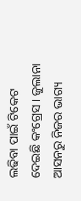ଲଢିବା ପାଇଁ ଟିକେଟ ଦେଇଛି କଂଗ୍ରେସ । ଜୁଲାନା ଆସନରୁ ନିଜର ଭାଗ୍ୟ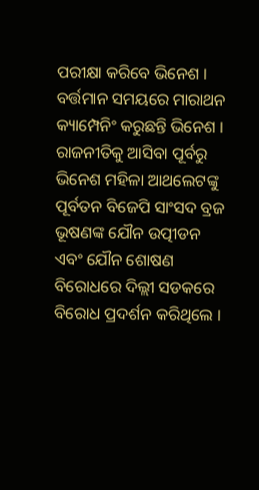ପରୀକ୍ଷା କରିବେ ଭିନେଶ । ବର୍ତ୍ତମାନ ସମୟରେ ମାରାଥନ କ୍ୟାମ୍ପେନିଂ କରୁଛନ୍ତି ଭିନେଶ ।
ରାଜନୀତିକୁ ଆସିବା ପୂର୍ବରୁ ଭିନେଶ ମହିଳା ଆଥଲେଟଙ୍କୁ ପୂର୍ବତନ ବିଜେପି ସାଂସଦ ବ୍ରଜ ଭୂଷଣଙ୍କ ଯୌନ ଉତ୍ପୀଡନ ଏବଂ ଯୌନ ଶୋଷଣ ବିରୋଧରେ ଦିଲ୍ଲୀ ସଡକରେ ବିରୋଧ ପ୍ରଦର୍ଶନ କରିଥିଲେ ।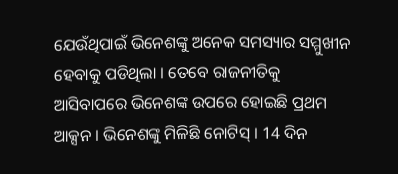ଯେଉଁଥିପାଇଁ ଭିନେଶଙ୍କୁ ଅନେକ ସମସ୍ୟାର ସମ୍ମୁଖୀନ ହେବାକୁ ପଡିଥିଲା । ତେବେ ରାଜନୀତିକୁ ଆସିବାପରେ ଭିନେଶଙ୍କ ଉପରେ ହୋଇଛି ପ୍ରଥମ ଆକ୍ସନ । ଭିନେଶଙ୍କୁ ମିଳିଛି ନୋଟିସ୍ । 14 ଦିନ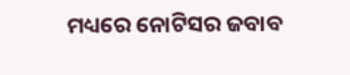ମଧ୍ୟରେ ନୋଟିସର ଜବାବ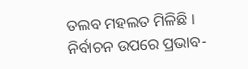ତଲବ ମହଲତ ମିଳିଛି ।
ନିର୍ବାଚନ ଉପରେ ପ୍ରଭାବ-